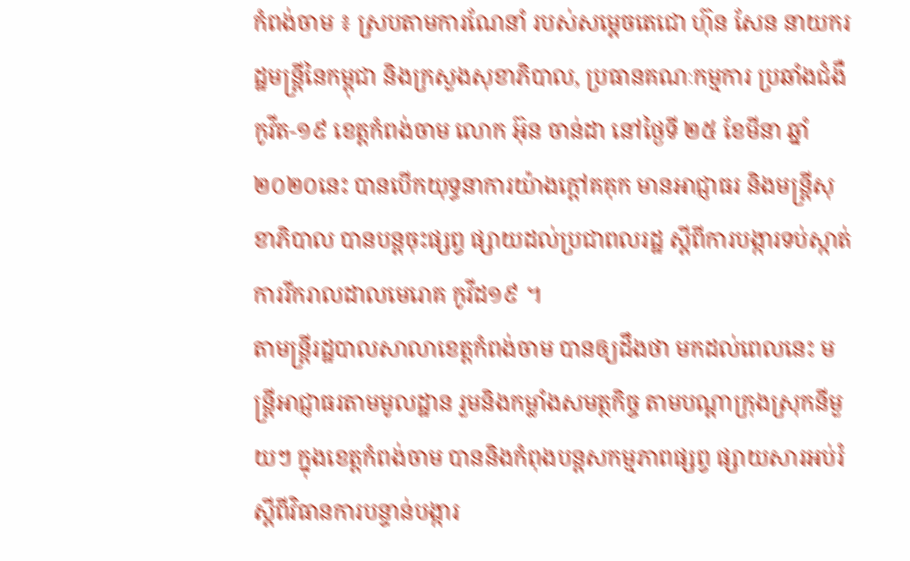កំពង់ចាម ៖ ស្របតាមការណែនាំ របស់សម្តេចតេជោ ហ៊ុន សែន នាយករដ្ឋមន្រ្តីនៃកម្ពុជា និងក្រសួងសុខាភិបាល, ប្រធានគណៈកម្មការ ប្រឆាំងជំងឺកូវីត-១៩ ខេត្តកំពង់ចាម លោក អ៊ុន ចាន់ដា នៅថ្ងៃទី ២៥ ខែមីនា ឆ្នាំ ២០២០នេះ បានបើកយុទ្ធនាការយ៉ាងក្តៅគគុក មានអាជ្ញាធរ និងមន្រ្តីសុខាភិបាល បានបន្តចុះផ្សព្វ ផ្សាយដល់ប្រជាពលរដ្ឋ ស្ដីពីការបង្ការទប់ស្កាត់ ការរីករាលដាលមេរោគ កូវីដ១៩ ។
តាមន្ត្រីរដ្ឋបាលសាលាខេត្តកំពង់ចាម បានឲ្យដឹងថា មកដល់ពេលនេះ មន្ត្រីអាជ្ញាធរតាមមូលដ្ឋាន រួមនិងកម្លាំងសមត្ថកិច្ច តាមបណ្ដាក្រុងស្រុកនីមួយៗ ក្នុងខេត្តកំពង់ចាម បាននិងកំពុងបន្តសកម្មភាពផ្សព្វ ផ្សាយសារអប់រំ ស្តីពីវិធានការបន្ទាន់បង្ការ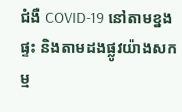ជំងឺ COVID-19 នៅតាមខ្នងផ្ទះ និងតាមដងផ្លូវយ៉ាងសកម្ម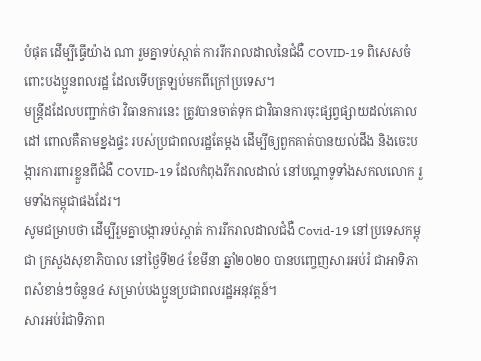បំផុត ដើម្បីធ្វើយ៉ាង ណា រួមគ្នាទប់ស្កាត់ ការរីករាលដាលនៃជំងឺ COVID-19 ពិសេសចំពោះបងប្អូនពលរដ្ឋ ដែលទើបត្រឡប់មកពីក្រៅប្រទេស។
មន្ត្រីដដែលបញ្ជាក់ថា វិធានការនេះ ត្រូវបានចាត់ទុក ជាវិធានការចុះផ្សព្វផ្សាយដល់គោលដៅ ពោលគឺតាមខ្នងផ្ទះ របស់ប្រជាពលរដ្ឋតែម្តង ដើម្បីឲ្យពួកគាត់បានយល់ដឹង និងចេះបង្ការការពារខ្លួនពីជំងឺ COVID-19 ដែលកំពុងរីករាលដាល់ នៅបណ្តាទូទាំងសកលលោក រួមទាំងកម្ពុជាផងដែរ។
សូមជម្រាបថា ដើម្បីរួមគ្នាបង្ការទប់ស្កាត់ ការរីករាលដាលជំងឺ Covid-19 នៅប្រទេសកម្ពុជា ក្រសួងសុខាភិបាល នៅថ្ងៃទី២៤ ខែមីនា ឆ្នាំ២០២០ បានបញ្ចេញសារអប់រំ ជាអាទិភាពសំខាន់ៗចំនួន៤ សម្រាប់បងប្អូនប្រជាពលរដ្ឋអនុវត្តន៍។
សារអប់រំជាទិភាព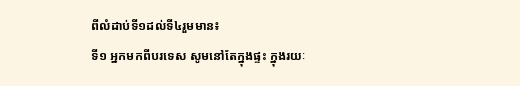ពីលំដាប់ទី១ដល់ទី៤រួមមាន៖
ទី១ អ្នកមកពីបរទេស សូមនៅតែក្នុងផ្ទះ ក្នុងរយៈ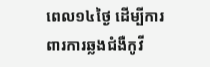ពេល១៤ថ្ងៃ ដើម្បីការពារការឆ្លងជំងឺកូវី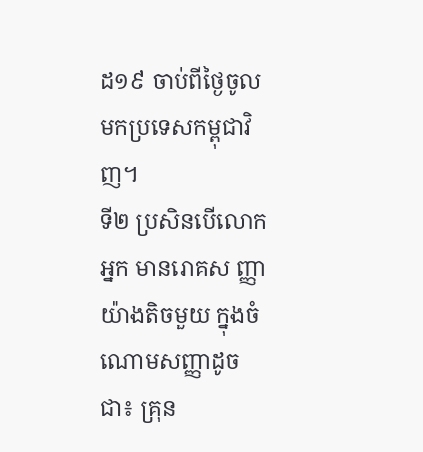ដ១៩ ចាប់ពីថ្ងៃចូលមកប្រទេសកម្ពុជាវិញ។
ទី២ ប្រសិនបើលោកអ្នក មានរោគស ញ្ញាយ៉ាងតិចមួយ ក្នុងចំណោមសញ្ញាដូចជា៖ គ្រុន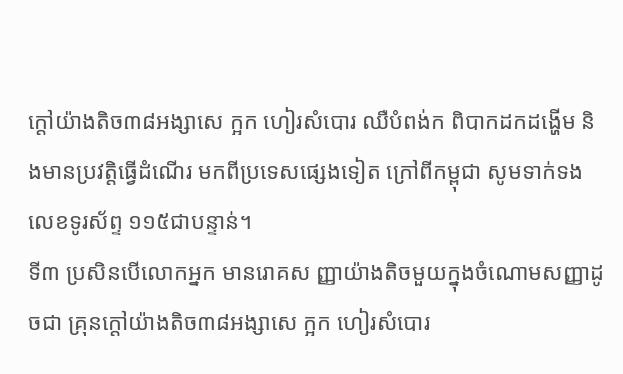ក្តៅយ៉ាងតិច៣៨អង្សាសេ ក្អក ហៀរសំបោរ ឈឺបំពង់ក ពិបាកដកដង្ហើម និងមានប្រវត្តិធ្វើដំណើរ មកពីប្រទេសផ្សេងទៀត ក្រៅពីកម្ពុជា សូមទាក់ទងលេខទូរស័ព្ទ ១១៥ជាបន្ទាន់។
ទី៣ ប្រសិនបើលោកអ្នក មានរោគស ញ្ញាយ៉ាងតិចមួយក្នុងចំណោមសញ្ញាដូចជា គ្រុនក្តៅយ៉ាងតិច៣៨អង្សាសេ ក្អក ហៀរសំបោរ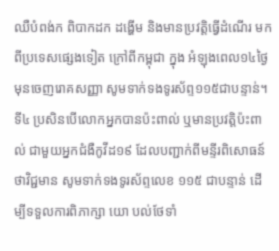ឈឺបំពង់ក ពិបាកដក ដង្ហើម និងមានប្រវត្តិធ្វើដំណើរ មកពីប្រទេសផ្សេងទៀត ក្រៅពីកម្ពុជា ក្នុង អំឡុងពេល១៤ថ្ងៃ មុនចេញរោគសញ្ញា សូមទាក់ទងទូរស័ព្ទ១១៥ជាបន្ទាន់។
ទី៤ ប្រសិនបើលោកអ្នកបានប៉ះពាល់ ឬមានប្រវត្តិប៉ះពាល់ ជាមួយអ្នកជំងឺកូវីដ១៩ ដែលបញ្ជាក់ពីមន្ទីរពិសោធន៍ថាវិជ្ជមាន សូមទាក់ទងទូរស័ព្ទលេខ ១១៥ ជាបន្ទាន់ ដើម្បីទទួលការពិភាក្សា យោ បល់ថែទាំ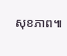សុខភាព៕